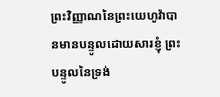ព្រះវិញ្ញាណនៃព្រះយេហូវ៉ាបានមានបន្ទូលដោយសារខ្ញុំ ព្រះបន្ទូលនៃទ្រង់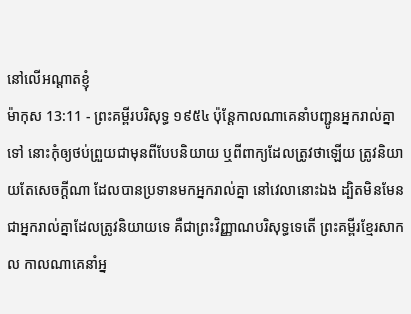នៅលើអណ្តាតខ្ញុំ
ម៉ាកុស 13:11 - ព្រះគម្ពីរបរិសុទ្ធ ១៩៥៤ ប៉ុន្តែកាលណាគេនាំបញ្ជូនអ្នករាល់គ្នាទៅ នោះកុំឲ្យថប់ព្រួយជាមុនពីបែបនិយាយ ឬពីពាក្យដែលត្រូវថាឡើយ ត្រូវនិយាយតែសេចក្ដីណា ដែលបានប្រទានមកអ្នករាល់គ្នា នៅវេលានោះឯង ដ្បិតមិនមែនជាអ្នករាល់គ្នាដែលត្រូវនិយាយទេ គឺជាព្រះវិញ្ញាណបរិសុទ្ធទេតើ ព្រះគម្ពីរខ្មែរសាកល កាលណាគេនាំអ្ន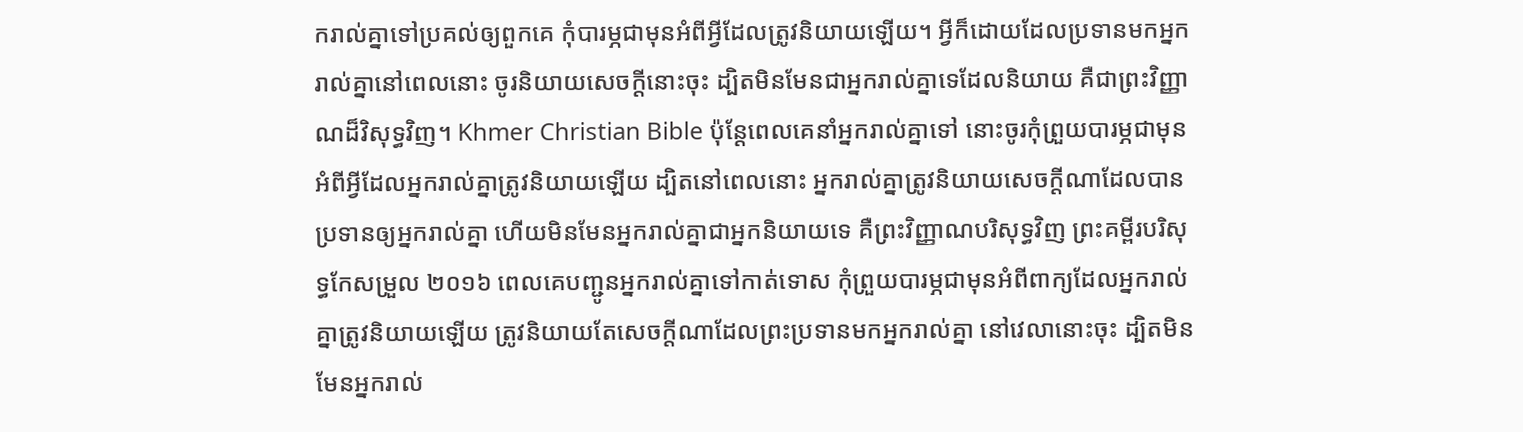ករាល់គ្នាទៅប្រគល់ឲ្យពួកគេ កុំបារម្ភជាមុនអំពីអ្វីដែលត្រូវនិយាយឡើយ។ អ្វីក៏ដោយដែលប្រទានមកអ្នករាល់គ្នានៅពេលនោះ ចូរនិយាយសេចក្ដីនោះចុះ ដ្បិតមិនមែនជាអ្នករាល់គ្នាទេដែលនិយាយ គឺជាព្រះវិញ្ញាណដ៏វិសុទ្ធវិញ។ Khmer Christian Bible ប៉ុន្ដែពេលគេនាំអ្នករាល់គ្នាទៅ នោះចូរកុំព្រួយបារម្ភជាមុនអំពីអ្វីដែលអ្នករាល់គ្នាត្រូវនិយាយឡើយ ដ្បិតនៅពេលនោះ អ្នករាល់គ្នាត្រូវនិយាយសេចក្ដីណាដែលបានប្រទានឲ្យអ្នករាល់គ្នា ហើយមិនមែនអ្នករាល់គ្នាជាអ្នកនិយាយទេ គឺព្រះវិញ្ញាណបរិសុទ្ធវិញ ព្រះគម្ពីរបរិសុទ្ធកែសម្រួល ២០១៦ ពេលគេបញ្ជូនអ្នករាល់គ្នាទៅកាត់ទោស កុំព្រួយបារម្ភជាមុនអំពីពាក្យដែលអ្នករាល់គ្នាត្រូវនិយាយឡើយ ត្រូវនិយាយតែសេចក្តីណាដែលព្រះប្រទានមកអ្នករាល់គ្នា នៅវេលានោះចុះ ដ្បិតមិនមែនអ្នករាល់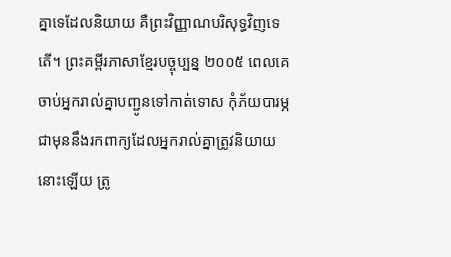គ្នាទេដែលនិយាយ គឺព្រះវិញ្ញាណបរិសុទ្ធវិញទេតើ។ ព្រះគម្ពីរភាសាខ្មែរបច្ចុប្បន្ន ២០០៥ ពេលគេចាប់អ្នករាល់គ្នាបញ្ជូនទៅកាត់ទោស កុំភ័យបារម្ភជាមុននឹងរកពាក្យដែលអ្នករាល់គ្នាត្រូវនិយាយនោះឡើយ ត្រូ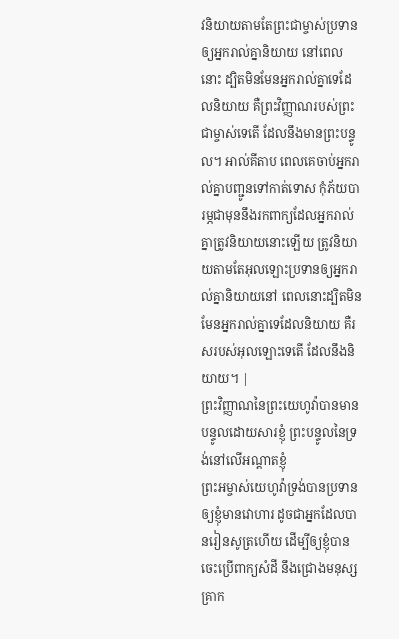វនិយាយតាមតែព្រះជាម្ចាស់ប្រទានឲ្យអ្នករាល់គ្នានិយាយ នៅពេលនោះ ដ្បិតមិនមែនអ្នករាល់គ្នាទេដែលនិយាយ គឺព្រះវិញ្ញាណរបស់ព្រះជាម្ចាស់ទេតើ ដែលនឹងមានព្រះបន្ទូល។ អាល់គីតាប ពេលគេចាប់អ្នករាល់គ្នាបញ្ជូនទៅកាត់ទោស កុំភ័យបារម្ភជាមុននឹងរកពាក្យដែលអ្នករាល់គ្នាត្រូវនិយាយនោះឡើយ ត្រូវនិយាយតាមតែអុលឡោះប្រទានឲ្យអ្នករាល់គ្នានិយាយនៅ ពេលនោះដ្បិតមិនមែនអ្នករាល់គ្នាទេដែលនិយាយ គឺរសរបស់អុលឡោះទេតើ ដែលនឹងនិយាយ។ |
ព្រះវិញ្ញាណនៃព្រះយេហូវ៉ាបានមានបន្ទូលដោយសារខ្ញុំ ព្រះបន្ទូលនៃទ្រង់នៅលើអណ្តាតខ្ញុំ
ព្រះអម្ចាស់យេហូវ៉ាទ្រង់បានប្រទានឲ្យខ្ញុំមានវោហារ ដូចជាអ្នកដែលបានរៀនសូត្រហើយ ដើម្បីឲ្យខ្ញុំបានចេះប្រើពាក្យសំដី នឹងជ្រោងមនុស្សគ្រាក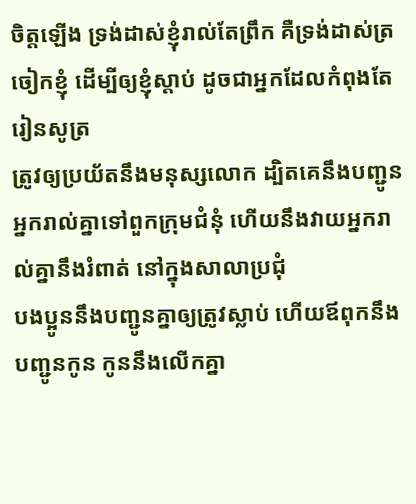ចិត្តឡើង ទ្រង់ដាស់ខ្ញុំរាល់តែព្រឹក គឺទ្រង់ដាស់ត្រចៀកខ្ញុំ ដើម្បីឲ្យខ្ញុំស្តាប់ ដូចជាអ្នកដែលកំពុងតែរៀនសូត្រ
ត្រូវឲ្យប្រយ័តនឹងមនុស្សលោក ដ្បិតគេនឹងបញ្ជូនអ្នករាល់គ្នាទៅពួកក្រុមជំនុំ ហើយនឹងវាយអ្នករាល់គ្នានឹងរំពាត់ នៅក្នុងសាលាប្រជុំ
បងប្អូននឹងបញ្ជូនគ្នាឲ្យត្រូវស្លាប់ ហើយឪពុកនឹងបញ្ជូនកូន កូននឹងលើកគ្នា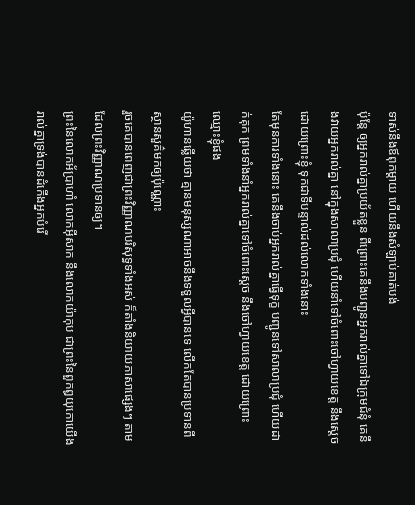ទាស់នឹងឪពុកម្តាយ ហើយនឹងសំឡាប់គាត់បង់
ប៉ុន្តែ ឲ្យអ្នករាល់គ្នាប្រយ័តខ្លួន ពីព្រោះគេនឹងបញ្ជូនអ្នករាល់គ្នាទៅឯក្រុមជំនុំ គេនឹងវាយអ្នករាល់គ្នា នៅក្នុងសាលាប្រជុំ ហើយនាំទៅចំពោះចៅហ្វាយខេត្ត នឹងស្តេច ដោយព្រោះខ្ញុំ ទុកជាទីបន្ទាល់ដល់លោកទាំងនោះ
តែមុនការទាំងនោះ គេនឹងចាប់អ្នករាល់គ្នាធ្វើទុក្ខ បញ្ជូនទៅសាលាប្រជុំ ហើយដាក់គុក ព្រមទាំងនាំអ្នករាល់គ្នាទៅចំពោះស្តេច នឹងចៅហ្វាយខេត្ត ដោយព្រោះឈ្មោះខ្ញុំផង
យ៉ូហានឆ្លើយថា គ្មានមនុស្សណាអាចនឹងទទួលអ្វីបានទេ លើកតែបានប្រទានពីស្ថានសួគ៌មកឲ្យប៉ុណ្ណោះ
រួចគេបានពេញជាព្រះវិញ្ញាណបរិសុទ្ធទាំងអស់ ក៏តាំងនិយាយភាសាផ្សេងៗ តាមដែលព្រះវិញ្ញាណប្រទានឲ្យ។
ព្រះនៃលោកអ័ប្រាហាំ លោកអ៊ីសាក នឹងលោកយ៉ាកុប ជាព្រះនៃពួកឰយុកោយើងរាល់គ្នាទ្រង់បានដំកើងអ្នកបំរើ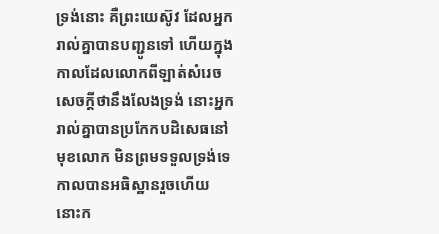ទ្រង់នោះ គឺព្រះយេស៊ូវ ដែលអ្នករាល់គ្នាបានបញ្ជូនទៅ ហើយក្នុងកាលដែលលោកពីឡាត់សំរេចសេចក្ដីថានឹងលែងទ្រង់ នោះអ្នករាល់គ្នាបានប្រកែកបដិសេធនៅមុខលោក មិនព្រមទទួលទ្រង់ទេ
កាលបានអធិស្ឋានរួចហើយ នោះក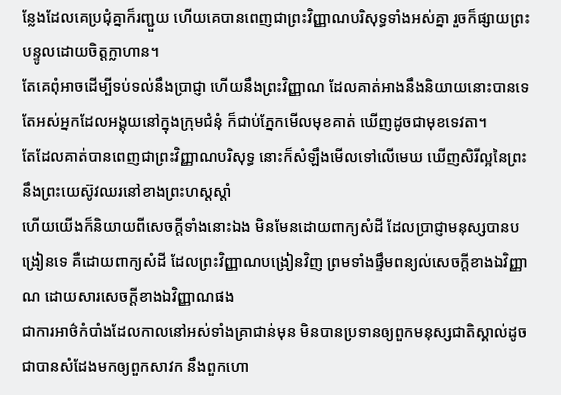ន្លែងដែលគេប្រជុំគ្នាក៏រញ្ជួយ ហើយគេបានពេញជាព្រះវិញ្ញាណបរិសុទ្ធទាំងអស់គ្នា រួចក៏ផ្សាយព្រះបន្ទូលដោយចិត្តក្លាហាន។
តែគេពុំអាចដើម្បីទប់ទល់នឹងប្រាជ្ញា ហើយនឹងព្រះវិញ្ញាណ ដែលគាត់អាងនឹងនិយាយនោះបានទេ
តែអស់អ្នកដែលអង្គុយនៅក្នុងក្រុមជំនុំ ក៏ជាប់ភ្នែកមើលមុខគាត់ ឃើញដូចជាមុខទេវតា។
តែដែលគាត់បានពេញជាព្រះវិញ្ញាណបរិសុទ្ធ នោះក៏សំឡឹងមើលទៅលើមេឃ ឃើញសិរីល្អនៃព្រះ នឹងព្រះយេស៊ូវឈរនៅខាងព្រះហស្តស្តាំ
ហើយយើងក៏និយាយពីសេចក្ដីទាំងនោះឯង មិនមែនដោយពាក្យសំដី ដែលប្រាជ្ញាមនុស្សបានបង្រៀនទេ គឺដោយពាក្យសំដី ដែលព្រះវិញ្ញាណបង្រៀនវិញ ព្រមទាំងផ្ទឹមពន្យល់សេចក្ដីខាងឯវិញ្ញាណ ដោយសារសេចក្ដីខាងឯវិញ្ញាណផង
ជាការអាថ៌កំបាំងដែលកាលនៅអស់ទាំងគ្រាជាន់មុន មិនបានប្រទានឲ្យពួកមនុស្សជាតិស្គាល់ដូចជាបានសំដែងមកឲ្យពួកសាវក នឹងពួកហោ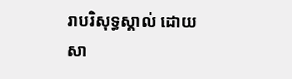រាបរិសុទ្ធស្គាល់ ដោយសា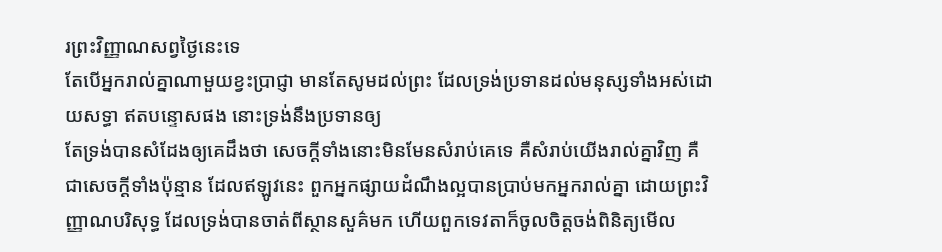រព្រះវិញ្ញាណសព្វថ្ងៃនេះទេ
តែបើអ្នករាល់គ្នាណាមួយខ្វះប្រាជ្ញា មានតែសូមដល់ព្រះ ដែលទ្រង់ប្រទានដល់មនុស្សទាំងអស់ដោយសទ្ធា ឥតបន្ទោសផង នោះទ្រង់នឹងប្រទានឲ្យ
តែទ្រង់បានសំដែងឲ្យគេដឹងថា សេចក្ដីទាំងនោះមិនមែនសំរាប់គេទេ គឺសំរាប់យើងរាល់គ្នាវិញ គឺជាសេចក្ដីទាំងប៉ុន្មាន ដែលឥឡូវនេះ ពួកអ្នកផ្សាយដំណឹងល្អបានប្រាប់មកអ្នករាល់គ្នា ដោយព្រះវិញ្ញាណបរិសុទ្ធ ដែលទ្រង់បានចាត់ពីស្ថានសួគ៌មក ហើយពួកទេវតាក៏ចូលចិត្តចង់ពិនិត្យមើល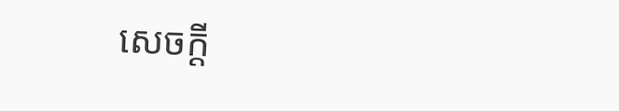សេចក្ដី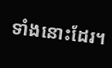ទាំងនោះដែរ។